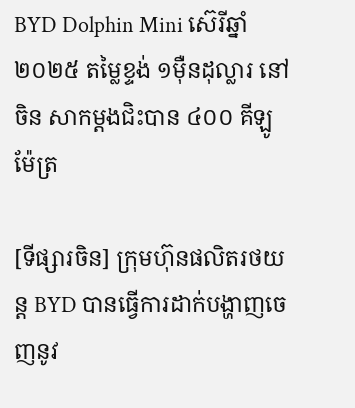BYD Dolphin Mini ស៊េរីឆ្នាំ២០២៥ តម្លៃខ្ទង់ ១មុឺនដុល្លារ នៅចិន សាកម្តងជិះបាន ៤០០ គីឡូម៉ែត្រ

[ទីផ្សារចិន] ក្រុមហ៊ុនផលិតរថយន្ត BYD បានធ្វើការដាក់បង្ហាញចេញនូវ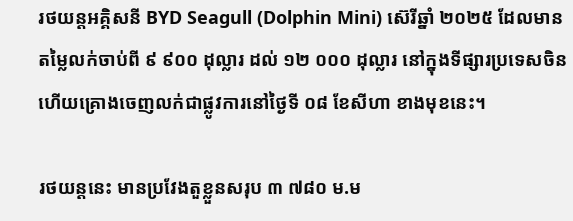រថយន្តអគ្គិសនី BYD Seagull (Dolphin Mini) ស៊េរីឆ្នាំ ២០២៥ ដែលមានតម្លៃលក់ចាប់ពី ៩ ៩០០ ដុល្លារ ដល់ ១២ ០០០ ដុល្លារ នៅក្នុងទីផ្សារប្រទេសចិន ហើយគ្រោងចេញលក់ជាផ្លូវការនៅថ្ងៃទី ០៨ ខែសីហា ខាងមុខនេះ។

រថយន្តនេះ មានប្រវែងតួខ្លួនសរុប ៣ ៧៨០ ម.ម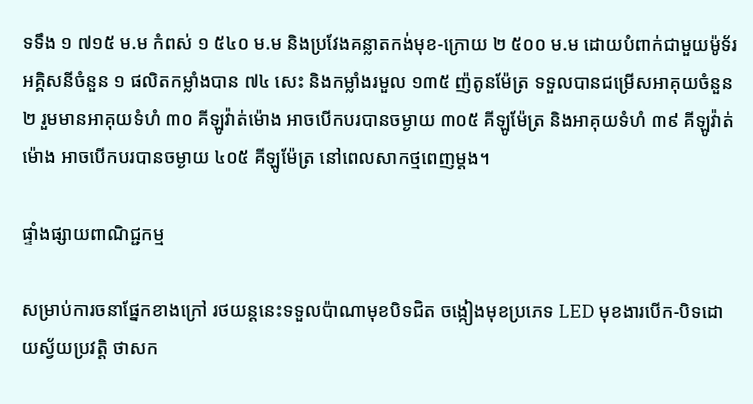ទទឹង ១ ៧១៥ ម.ម កំពស់ ១ ៥៤០ ម.ម និងប្រវែងគន្លាតកង់មុខ-ក្រោយ ២ ៥០០ ម.ម ដោយបំពាក់ជាមួយម៉ូទ័រអគ្គិសនីចំនួន ១ ផលិតកម្លាំងបាន ៧៤ សេះ និងកម្លាំងរមួល ១៣៥ ញ៉តូនម៉ែត្រ ទទួលបានជម្រើសអាគុយចំនួន ២ រួមមានអាគុយទំហំ ៣០ គីឡូវ៉ាត់ម៉ោង អាចបើកបរបានចម្ងាយ ៣០៥ គីឡូម៉ែត្រ និងអាគុយទំហំ ៣៩ គីឡូវ៉ាត់ម៉ោង អាចបើកបរបានចម្ងាយ ៤០៥ គីឡូម៉ែត្រ នៅពេលសាកថ្មពេញម្តង។

ផ្ទាំងផ្សាយពាណិជ្ជកម្ម

សម្រាប់ការចនាផ្នែកខាងក្រៅ រថយន្តនេះទទួលប៉ាណាមុខបិទជិត ចង្កៀងមុខប្រភេទ LED មុខងារបើក-បិទដោយស្វ័យប្រវត្តិ ថាសក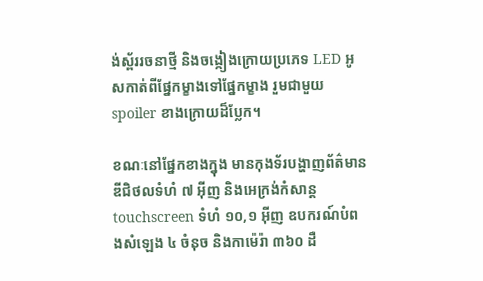ង់ស្ព័ររចនាថ្មី និងចង្កៀងក្រោយប្រភេទ LED អូសកាត់ពីផ្នែកម្ខាងទៅផ្នែកម្ខាង រួមជាមួយ spoiler ខាងក្រោយដ៏ប្លែក។

ខណៈនៅផ្នែកខាងក្នុង មានកុងទ័របង្ហាញព័ត៌មានឌីជិថលទំហំ ៧ អ៊ីញ និងអេក្រង់កំសាន្ត touchscreen ទំហំ ១០,១ អ៊ីញ ឧបករណ៍បំពងសំឡេង ៤ ចំនុច និងកាម៉េរ៉ា ៣៦០ ដឺ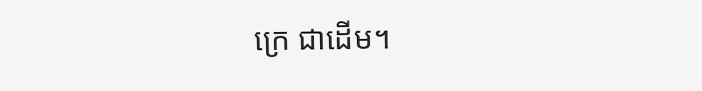ក្រេ ជាដើម។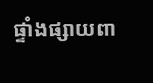ផ្ទាំងផ្សាយពា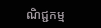ណិជ្ជកម្ម